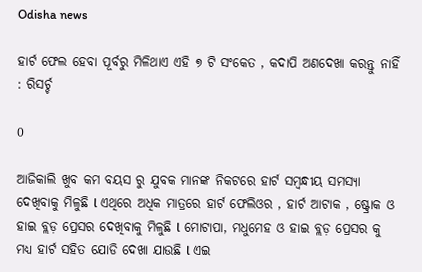Odisha news

ହାର୍ଟ ଫେଲ ହେବା ପୂର୍ବରୁ ମିଳିଥାଏ ଏହି ୭ ଟି ସଂକେତ , କଦାପି ଅଣଦେଖା କରନ୍ତୁ ନାହିଁ : ରିସର୍ଚ୍ଚ

0

ଆଜିକାଲି ଖୁବ କମ ବୟସ ରୁ ଯୁବକ ମାନଙ୍କ ନିକଟରେ ହାର୍ଟ ସମ୍ବନ୍ଧୀୟ ସମସ୍ୟା ଦେଖିବାକୁ ମିଳୁଛି l ଏଥିରେ ଅଧିକ ମାତ୍ରରେ ହାର୍ଟ ଫେଲିଓର , ହାର୍ଟ ଆଟାକ , ଷ୍ଟ୍ରୋକ ଓ ହାଇ ବ୍ଲଡ଼ ପ୍ରେସର ଦେଖିବାକୁ ମିଳୁଛି l ମୋଟାପା, ମଧୁମେହ ଓ ହାଇ ବ୍ଲଡ଼ ପ୍ରେସର କୁ ମଧ୍ୟ ହାର୍ଟ ସହିତ ଯୋଡି ଦେଖା ଯାଉଛି l ଏଇ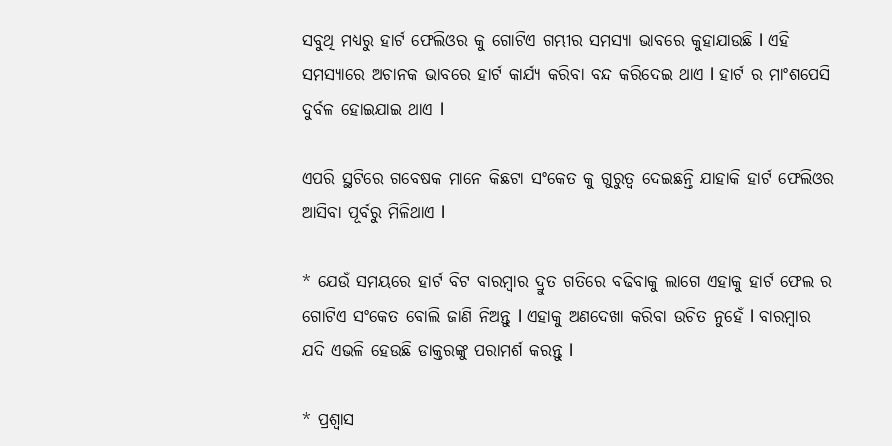ସବୁଥି ମଧ୍ୟରୁ ହାର୍ଟ ଫେଲିଓର କୁ ଗୋଟିଏ ଗମ୍ଭୀର ସମସ୍ୟା ଭାବରେ କୁହାଯାଉଛି l ଏହି ସମସ୍ୟାରେ ଅଚାନକ ଭାବରେ ହାର୍ଟ କାର୍ଯ୍ୟ କରିବା ବନ୍ଦ କରିଦେଇ ଥାଏ l ହାର୍ଟ ର ମାଂଶପେସି ଦୁର୍ବଳ ହୋଇଯାଇ ଥାଏ l

ଏପରି ସ୍ଥଟିରେ ଗବେଷକ ମାନେ କିଛଟା ସଂକେତ କୁ ଗୁରୁତ୍ୱ ଦେଇଛନ୍ତି ଯାହାକି ହାର୍ଟ ଫେଲିଓର ଆସିବା ପୂର୍ବରୁ ମିଳିଥାଏ l

* ଯେଉଁ ସମୟରେ ହାର୍ଟ ବିଟ ବାରମ୍ବାର ଦ୍ରୁତ ଗତିରେ ବଢିବାକୁ ଲାଗେ ଏହାକୁ ହାର୍ଟ ଫେଲ ର ଗୋଟିଏ ସଂକେତ ବୋଲି ଜାଣି ନିଅନ୍ତୁ l ଏହାକୁ ଅଣଦେଖା କରିବା ଉଚିତ ନୁହେଁ l ବାରମ୍ବାର ଯଦି ଏଭଳି ହେଉଛି ଡାକ୍ତରଙ୍କୁ ପରାମର୍ଶ କରନ୍ତୁ l

* ପ୍ରଶ୍ୱାସ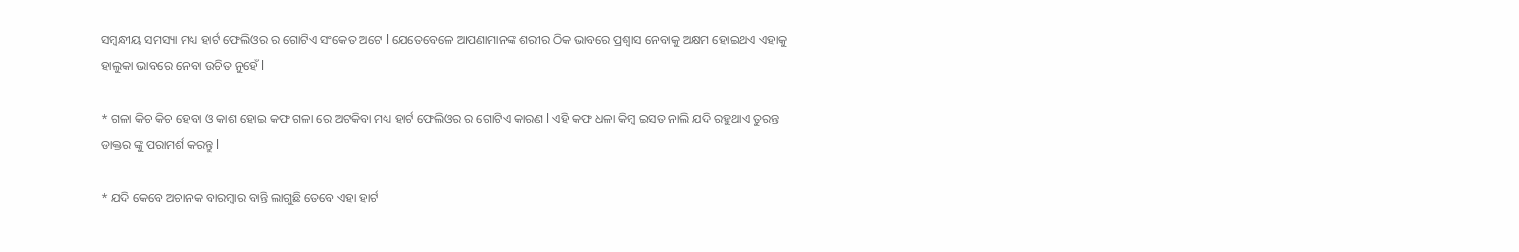ସମ୍ବନ୍ଧୀୟ ସମସ୍ୟା ମଧ୍ୟ ହାର୍ଟ ଫେଲିଓର ର ଗୋଟିଏ ସଂକେତ ଅଟେ l ଯେତେବେଳେ ଆପଣାମାନଙ୍କ ଶରୀର ଠିକ ଭାବରେ ପ୍ରଶ୍ୱାସ ନେବାକୁ ଅକ୍ଷମ ହୋଇଥଏ ଏହାକୁ ହାଲୁକା ଭାବରେ ନେବା ଉଚିତ ନୁହେଁ l

* ଗଳା କିଚ କିଚ ହେବା ଓ କାଶ ହୋଇ କଫ ଗଳା ରେ ଅଟକିବା ମଧ୍ୟ ହାର୍ଟ ଫେଲିଓର ର ଗୋଟିଏ କାରଣ l ଏହି କଫ ଧଳା କିମ୍ବ ଇସତ ନାଲି ଯଦି ରହୁଥାଏ ତୁରନ୍ତ ଡାକ୍ତର ଙ୍କୁ ପରାମର୍ଶ କରନ୍ତୁ l

* ଯଦି କେବେ ଅଚାନକ ବାରମ୍ବାର ବାନ୍ତି ଲାଗୁଛି ତେବେ ଏହା ହାର୍ଟ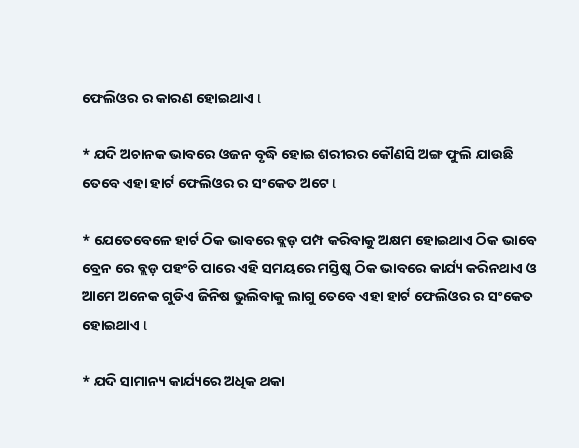ଫେଲିଓର ର କାରଣ ହୋଇଥାଏ l

* ଯଦି ଅଚାନକ ଭାବରେ ଓଜନ ବୃଦ୍ଧି ହୋଇ ଶରୀରର କୌଣସି ଅଙ୍ଗ ଫୁଲି ଯାଉଛି ତେବେ ଏହା ହାର୍ଟ ଫେଲିଓର ର ସଂକେତ ଅଟେ l

* ଯେତେବେଳେ ହାର୍ଟ ଠିକ ଭାବରେ ବ୍ଲଡ଼ ପମ୍ପ କରିବାକୁ ଅକ୍ଷମ ହୋଇଥାଏ ଠିକ ଭାବେ ବ୍ରେନ ରେ ବ୍ଲଡ଼ ପହଂଚି ପାରେ ଏହି ସମୟରେ ମସ୍ତିଷ୍କ ଠିକ ଭାବରେ କାର୍ଯ୍ୟ କରିନଥାଏ ଓ ଆମେ ଅନେକ ଗୁଡିଏ ଜିନିଷ ଭୁଲିବାକୁ ଲାଗୁ ତେବେ ଏହା ହାର୍ଟ ଫେଲିଓର ର ସଂକେତ ହୋଇଥାଏ l

* ଯଦି ସାମାନ୍ୟ କାର୍ଯ୍ୟରେ ଅଧିକ ଥକା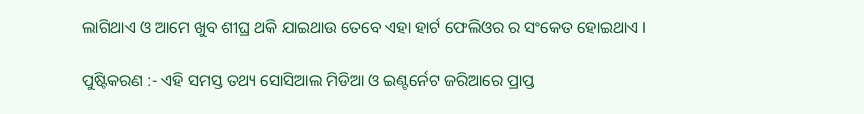ଲାଗିଥାଏ ଓ ଆମେ ଖୁବ ଶୀଘ୍ର ଥକି ଯାଇଥାଉ ତେବେ ଏହା ହାର୍ଟ ଫେଲିଓର ର ସଂକେତ ହୋଇଥାଏ l

ପୁଷ୍ଟିକରଣ :- ଏହି ସମସ୍ତ ତଥ୍ୟ ସୋସିଆଲ ମିଡିଆ ଓ ଇଣ୍ଟର୍ନେଟ ଜରିଆରେ ପ୍ରାପ୍ତ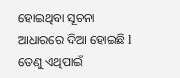ହୋଇଥିବା ସୂଚନା ଆଧାରରେ ଦିଆ ହୋଇଛି l ତେଣୁ ଏଥିପାଇଁ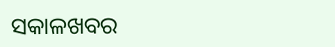ସକାଳଖବର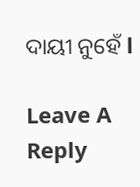ଦାୟୀ ନୁହେଁ l

Leave A Reply